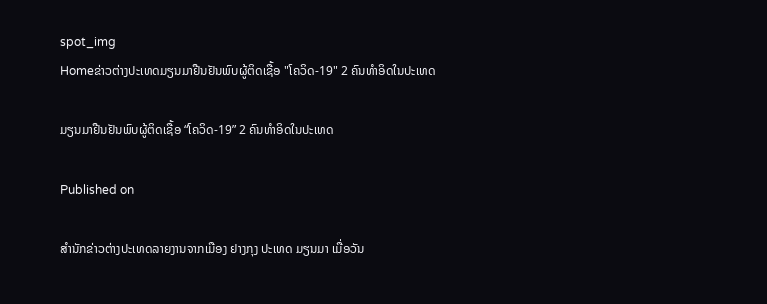spot_img
Homeຂ່າວຕ່າງປະເທດມຽນມາຢືນຢັນພົບຜູ້ຕິດເຊື້ອ "ໂຄວິດ-19" 2 ຄົນທຳອິດໃນປະເທດ

ມຽນມາຢືນຢັນພົບຜູ້ຕິດເຊື້ອ “ໂຄວິດ-19” 2 ຄົນທຳອິດໃນປະເທດ

Published on

ສຳນັກຂ່າວຕ່າງປະເທດລາຍງານຈາກເມືອງ ຢາງກຸງ ປະເທດ ມຽນມາ ເມື່ອວັນ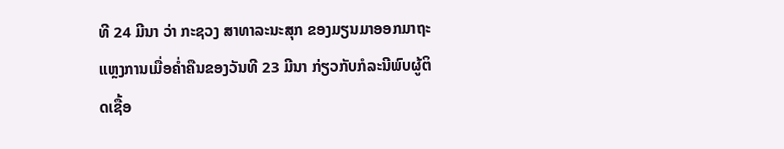ທີ 24 ມີນາ ວ່າ ກະຊວງ ສາທາລະນະສຸກ ຂອງມຽນມາອອກມາຖະແຫຼງການເມື່ອຄໍ່າຄືນຂອງວັນທີ 23 ມີນາ ກ່ຽວກັບກໍລະນີພົບຜູ້ຕິດເຊື້ອ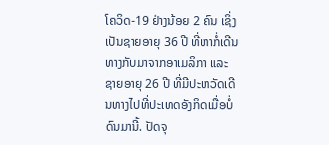ໂຄວິດ-19 ຢ່າງນ້ອຍ 2 ຄົນ ເຊິ່ງເປັນຊາຍອາຍຸ 36 ປີ ທີ່ຫາກໍ່ເດີນທາງກັບມາຈາກອາເມລິກາ ແລະ ຊາຍອາຍຸ 26 ປີ ທີ່ມີປະຫວັດເດີນທາງໄປທີ່ປະເທດອັງກິດເມື່ອບໍ່ດົນມານີ້. ປັດຈຸ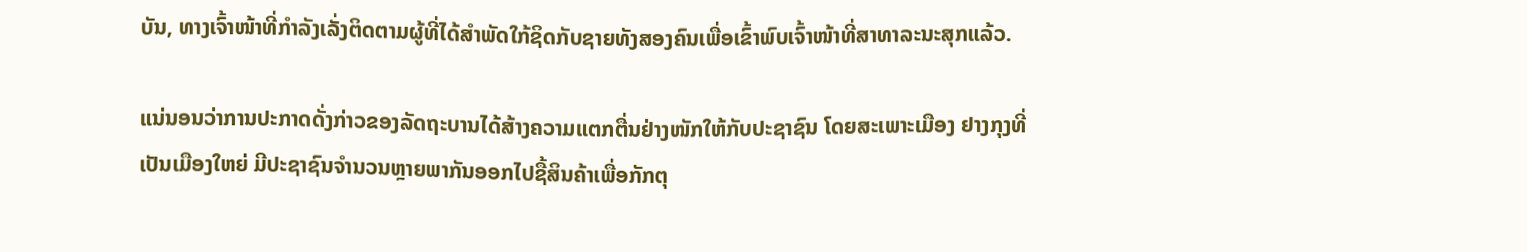ບັນ, ທາງເຈົ້າໜ້າທີ່ກຳລັງເລັ່ງຕິດຕາມຜູ້ທີ່ໄດ້ສຳພັດໃກ້ຊິດກັບຊາຍທັງສອງຄົນເພື່ອເຂົ້າພົບເຈົ້າໜ້າທີ່ສາທາລະນະສຸກແລ້ວ.

ແນ່ນອນວ່າການປະກາດດັ່ງກ່າວຂອງລັດຖະບານໄດ້ສ້າງຄວາມແຕກຕື່ນຢ່າງໜັກໃຫ້ກັບປະຊາຊົນ ໂດຍສະເພາະເມືອງ ຢາງກຸງທີ່ເປັນເມືອງໃຫຍ່ ມີປະຊາຊົນຈຳນວນຫຼາຍພາກັນອອກໄປຊື້ສິນຄ້າເພື່ອກັກຕຸ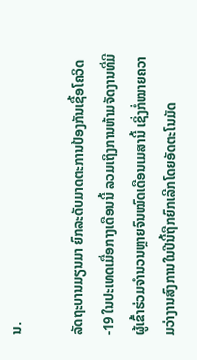ນ.

ລັດຖະບານມຽນມາ ຍົກລະດັບມາດຕະການປ້ອງກັນເຊື້ອໂຄວິດ-19 ໃນປະເທດເມື່ອກາງເດືອນນີ້ ລວມເຖິງການຫ້າມຈັດງານທີ່ມີຜູ້ເຂົ້າຮ່ວມຈຳນວນຫຼາຍຈົນໝົດເດືອນເມສານີ້ ເຊິ່ງກໍ່ໝາຍຄວາມວ່າງານສົງການໃນປີນີ້ຖືກຍົກເລີກໂດຍອັດຕະໂນມັດ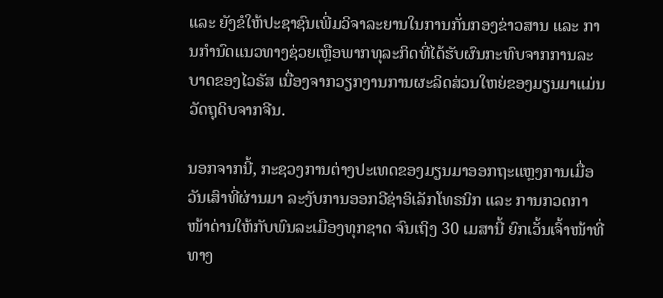ແລະ ຍັງຂໍໃຫ້ປະຊາຊົນເພີ່ມວິຈາລະຍານໃນການກັ່ນກອງຂ່າວສານ ແລະ ການກຳນົດແນວທາງຊ່ວຍເຫຼືອພາກທຸລະກິດທີ່ໄດ້ຮັບຜົນກະທົບຈາກການລະບາດຂອງໄວຣັສ ເນື່ອງຈາກວຽກງານການຜະລິດສ່ວນໃຫຍ່ຂອງມຽນມາແມ່ນວັດຖຸດິບຈາກຈີນ.

ນອກຈາກນີ້, ກະຊວງການຕ່າງປະເທດຂອງມຽນມາອອກຖະແຫຼງການເມື່ອວັນເສົາທີ່ຜ່ານມາ ລະງັບການອອກວີຊ່າອິເລັກໂທຣນິກ ແລະ ການກວດກາໜ້າດ່ານໃຫ້ກັບພົນລະເມືອງທຸກຊາດ ຈົນເຖິງ 30 ເມສານີ້ ຍົກເວັ້ນເຈົ້າໜ້າທີ່ທາງ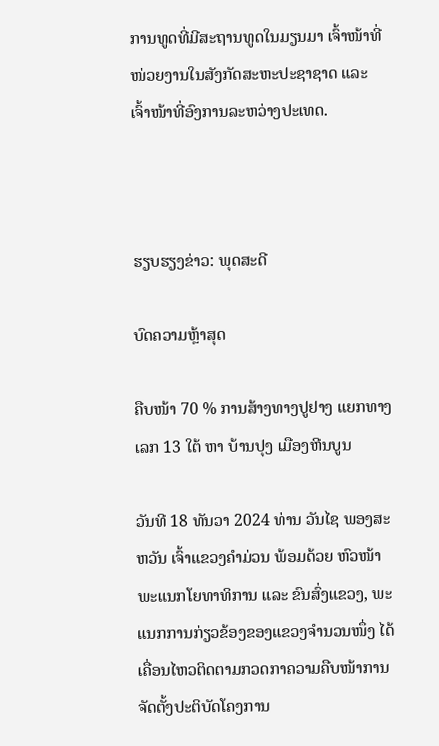ການທູດທີ່ມີສະຖານທູດໃນມຽນມາ ເຈົ້າໜ້າທີ່ໜ່ວຍງານໃນສັງກັດສະຫະປະຊາຊາດ ແລະ ເຈົ້າໜ້າທີ່ອົງການລະຫວ່າງປະເທດ.



ຮຽບຮຽງຂ່າວ: ພຸດສະດີ

ບົດຄວາມຫຼ້າສຸດ

ຄືບໜ້າ 70 % ການສ້າງທາງປູຢາງ ແຍກທາງເລກ 13 ໃຕ້ ຫາ ບ້ານປຸງ ເມືອງຫີນບູນ

ວັນທີ 18 ທັນວາ 2024 ທ່ານ ວັນໄຊ ພອງສະຫວັນ ເຈົ້າແຂວງຄຳມ່ວນ ພ້ອມດ້ວຍ ຫົວໜ້າພະແນກໂຍທາທິການ ແລະ ຂົນສົ່ງແຂວງ, ພະແນກການກ່ຽວຂ້ອງຂອງແຂວງຈໍານວນໜຶ່ງ ໄດ້ເຄື່ອນໄຫວຕິດຕາມກວດກາຄວາມຄືບໜ້າການຈັດຕັ້ງປະຕິບັດໂຄງການ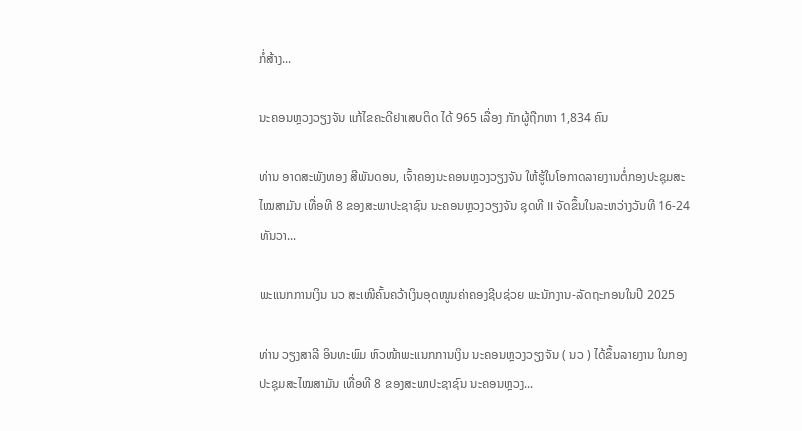ກໍ່ສ້າງ...

ນະຄອນຫຼວງວຽງຈັນ ແກ້ໄຂຄະດີຢາເສບຕິດ ໄດ້ 965 ເລື່ອງ ກັກຜູ້ຖືກຫາ 1,834 ຄົນ

ທ່ານ ອາດສະພັງທອງ ສີພັນດອນ, ເຈົ້າຄອງນະຄອນຫຼວງວຽງຈັນ ໃຫ້ຮູ້ໃນໂອກາດລາຍງານຕໍ່ກອງປະຊຸມສະໄໝສາມັນ ເທື່ອທີ 8 ຂອງສະພາປະຊາຊົນ ນະຄອນຫຼວງວຽງຈັນ ຊຸດທີ II ຈັດຂຶ້ນໃນລະຫວ່າງວັນທີ 16-24 ທັນວາ...

ພະແນກການເງິນ ນວ ສະເໜີຄົ້ນຄວ້າເງິນອຸດໜູນຄ່າຄອງຊີບຊ່ວຍ ພະນັກງານ-ລັດຖະກອນໃນປີ 2025

ທ່ານ ວຽງສາລີ ອິນທະພົມ ຫົວໜ້າພະແນກການເງິນ ນະຄອນຫຼວງວຽງຈັນ ( ນວ ) ໄດ້ຂຶ້ນລາຍງານ ໃນກອງປະຊຸມສະໄໝສາມັນ ເທື່ອທີ 8 ຂອງສະພາປະຊາຊົນ ນະຄອນຫຼວງ...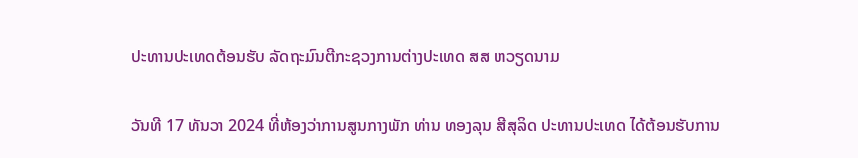ປະທານປະເທດຕ້ອນຮັບ ລັດຖະມົນຕີກະຊວງການຕ່າງປະເທດ ສສ ຫວຽດນາມ

ວັນທີ 17 ທັນວາ 2024 ທີ່ຫ້ອງວ່າການສູນກາງພັກ ທ່ານ ທອງລຸນ ສີສຸລິດ ປະທານປະເທດ ໄດ້ຕ້ອນຮັບການ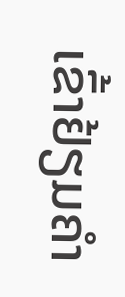ເຂົ້າຢ້ຽມຄຳ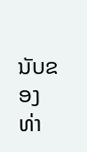ນັບຂອງ ທ່າ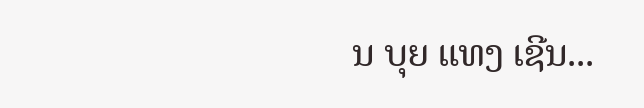ນ ບຸຍ ແທງ ເຊີນ...